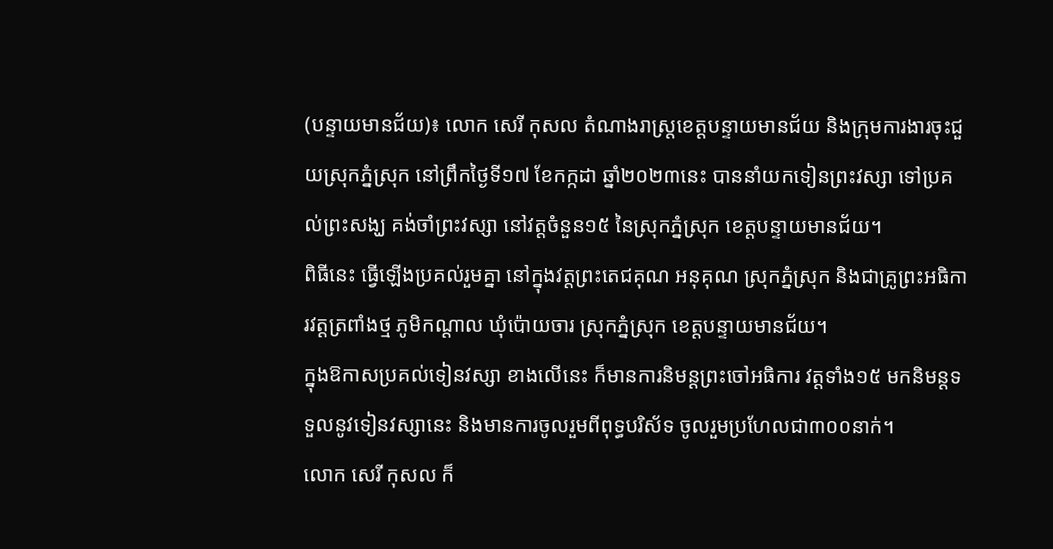(បន្ទាយមានជ័យ)៖ លោក សេរី កុសល តំណាងរាស្ត្រខេត្តបន្ទាយមានជ័យ និងក្រុមការងារចុះជួយស្រុកភ្នំស្រុក នៅព្រឹកថ្ងៃទី១៧ ខែកក្កដា ឆ្នាំ២០២៣នេះ បាននាំយកទៀនព្រះវស្សា ទៅប្រគល់ព្រះសង្ឃ គង់ចាំព្រះវស្សា នៅវត្ដចំនួន១៥ នៃស្រុកភ្នំស្រុក ខេត្ដបន្ទាយមានជ័យ។
ពិធីនេះ ធ្វើឡើងប្រគល់រួមគ្នា នៅក្នុងវត្ដព្រះតេជគុណ អនុគុណ ស្រុកភ្នំស្រុក និងជាគ្រូព្រះអធិការវត្ដត្រពាំងថ្ម ភូមិកណ្ដាល ឃុំប៉ោយចារ ស្រុកភ្នំស្រុក ខេត្ដបន្ទាយមានជ័យ។
ក្នុងឱកាសប្រគល់ទៀនវស្សា ខាងលើនេះ ក៏មានការនិមន្ដព្រះចៅអធិការ វត្ដទាំង១៥ មកនិមន្ដទទួលនូវទៀនវស្សានេះ និងមានការចូលរួមពីពុទ្ធបរិស័ទ ចូលរួមប្រហែលជា៣០០នាក់។
លោក សេរី កុសល ក៏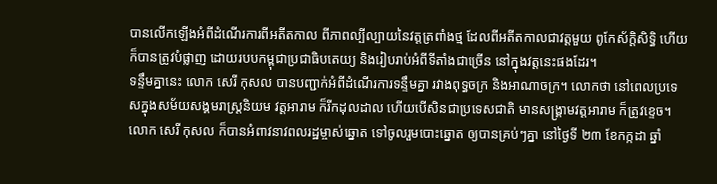បានលើកឡើងអំពីដំណើរការពីអតីតកាល ពីភាពល្បីល្បាយនៃវត្ដត្រពាំងថ្ម ដែលពីអតីតកាលជាវត្ដមួយ ពូកែស័ក្ដិសិទ្ធិ ហើយក៏បានត្រូវបំផ្លាញ ដោយរបបកម្ពុជាប្រជាធិបតេយ្យ និងរៀបរាប់អំពីទីតាំងជាច្រើន នៅក្នុងវត្ដនេះផងដែរ។
ទន្ទឹមគ្នានេះ លោក សេរី កុសល បានបញ្ជាក់អំពីដំណើរការទន្ទឹមគ្នា រវាងពុទ្ធចក្រ និងអាណាចក្រ។ លោកថា នៅពេលប្រទេសក្នុងសម័យសង្គមរាស្ដ្រនិយម វត្ដអារាម ក៏រីកដុលដាល ហើយបើសិនជាប្រទេសជាតិ មានសង្គ្រាមវត្ដអារាម ក៏ត្រូវខ្ទេច។
លោក សេរី កុសល ក៏បានអំពាវនាវពលរដ្ឋម្ចាស់ឆ្នោត ទៅចូលរួមបោះឆ្នោត ឲ្យបានគ្រប់ៗគ្នា នៅថ្ងៃទី ២៣ ខែកក្កដា ឆ្នាំ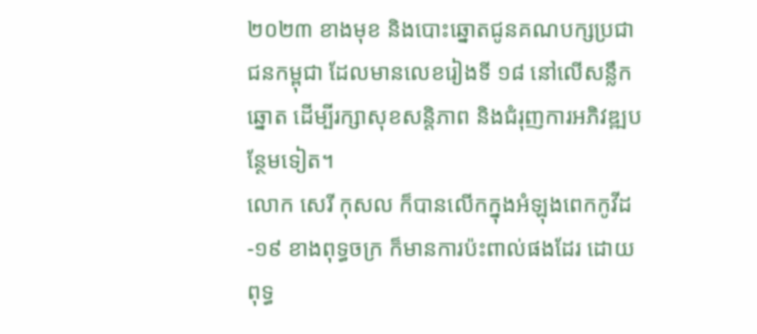២០២៣ ខាងមុខ និងបោះឆ្នោតជូនគណបក្សប្រជាជនកម្ពុជា ដែលមានលេខរៀងទី ១៨ នៅលើសន្លឹកឆ្នោត ដើម្បីរក្សាសុខសន្តិភាព និងជំរុញការអភិវឌ្ឍបន្ថែមទៀត។
លោក សេរី កុសល ក៏បានលើកក្នុងអំឡុងពេកកូវីដ-១៩ ខាងពុទ្ធចក្រ ក៏មានការប៉ះពាល់ផងដែរ ដោយពុទ្ធ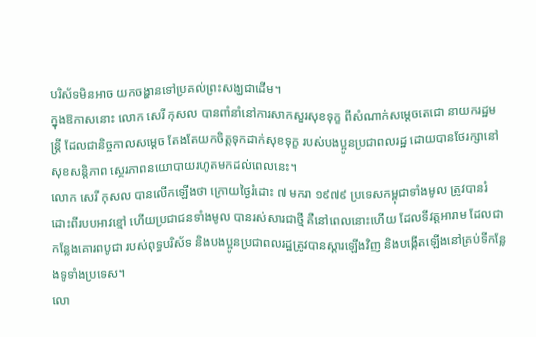បរិស័ទមិនអាច យកចង្ហានទៅប្រគល់ព្រះសង្ឃជាដើម។
ក្នុងឱកាសនោះ លោក សេរី កុសល បានពាំនាំនៅការសាកសួរសុខទុក្ខ ពីសំណាក់សម្ដេចតេជោ នាយករដ្ឋមន្ត្រី ដែលជានិច្ចកាលសម្ដេច តែងតែយកចិត្តទុកដាក់សុខទុក្ខ របស់បងប្អូនប្រជាពលរដ្ឋ ដោយបានថែរក្សានៅសុខសន្តិភាព ស្ថេរភាពនយោបាយរហូតមកដល់ពេលនេះ។
លោក សេរី កុសល បានលើកឡើងថា ក្រោយថ្ងៃរំដោះ ៧ មករា ១៩៧៩ ប្រទេសកម្ពុជាទាំងមូល ត្រូវបានរំដោះពីរបបអាវខ្មៅ ហើយប្រជាជនទាំងមូល បានរស់សារជាថ្មី គឺនៅពេលនោះហើយ ដែលទីវត្តអារាម ដែលជាកន្លែងគោរពបូជា របស់ពុទ្ធបរិស័ទ និងបងប្អូនប្រជាពលរដ្ឋត្រូវបានស្ដារឡើងវិញ និងបង្កើតឡើងនៅគ្រប់ទីកន្លែងទូទាំងប្រទេស។
លោ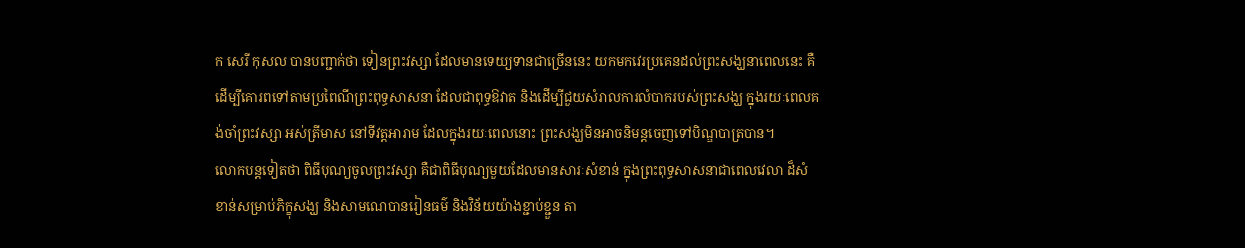ក សេរី កុសល បានបញ្ជាក់ថា ទៀនព្រះវស្សា ដែលមានទេយ្យទានជាច្រើននេះ យកមកវេរប្រគេនដល់ព្រះសង្ឃនាពេលនេះ គឺដើម្បីគោរពទៅតាមប្រពៃណីព្រះពុទ្ធសាសនា ដែលជាពុទ្ធឱវាត និងដើម្បីជួយសំរាលការលំបាករបស់ព្រះសង្ឃ ក្នុងរយៈពេលគង់ចាំព្រះវស្សា អស់ត្រីមាស នៅទីវត្តអារាម ដែលក្នុងរយៈពេលនោះ ព្រះសង្ឃមិនអាចនិមន្តចេញទៅបិណ្ឌបាត្របាន។
លោកបន្តទៀតថា ពិធីបុណ្យចូលព្រះវស្សា គឺជាពិធីបុណ្យមួយដែលមានសារៈសំខាន់ ក្នុងព្រះពុទ្ធសាសនាជាពេលវេលា ដ៏សំខាន់សម្រាប់ភិក្ខុសង្ឃ និងសាមណេបានរៀនធម៌ និងវិន័យយ៉ាងខ្ជាប់ខ្ជួន តា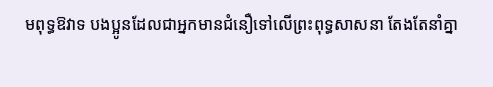មពុទ្ធឱវាទ បងប្អូនដែលជាអ្នកមានជំនឿទៅលើព្រះពុទ្ធសាសនា តែងតែនាំគ្នា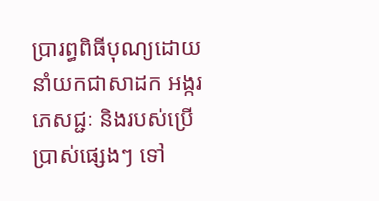ប្រារព្ធពិធីបុណ្យដោយនាំយកជាសាដក អង្ករ ភេសជ្ជៈ និងរបស់ប្រើប្រាស់ផ្សេងៗ ទៅ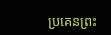ប្រគេនព្រះ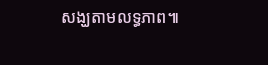សង្ឃតាមលទ្ធភាព៕